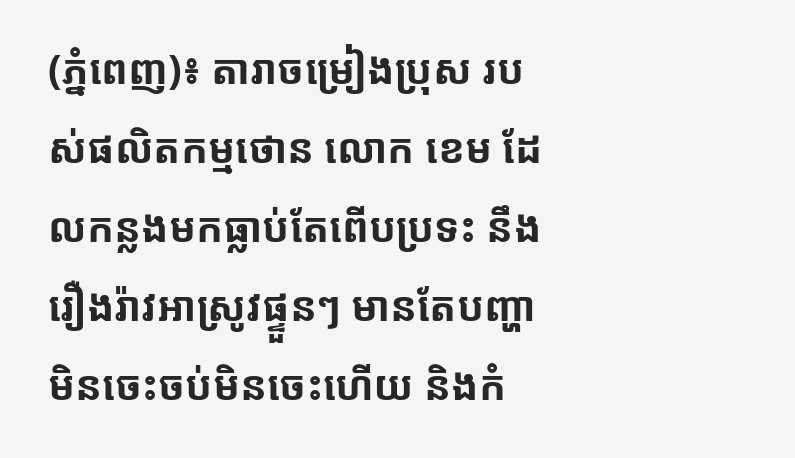(ភ្នំពេញ)៖ តារាចម្រៀងប្រុស របស់ផលិតកម្មថោន លោក ខេម ដែលកន្លងមកធ្លាប់តែពើបប្រទះ នឹងរឿងរ៉ាវអាស្រូវផ្ទួនៗ មានតែបញ្ហាមិនចេះចប់មិនចេះហើយ និងកំ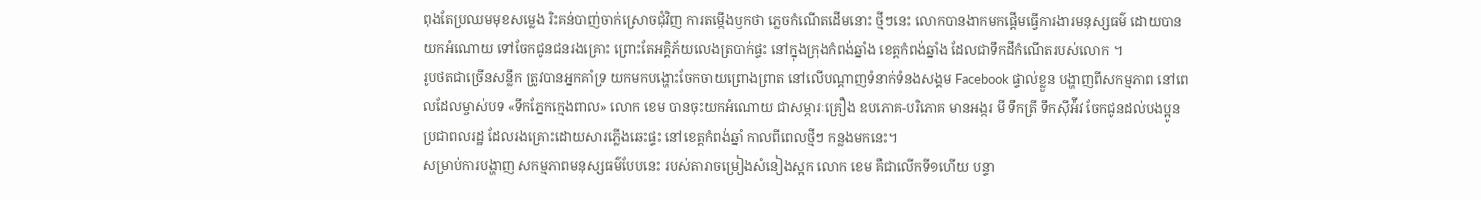ពុងតែប្រឈមមុខសម្លេង រិះគន់បាញ់ចាក់ស្រោចជុំវិញ ការតម្កើងឫកថា ភ្លេចកំណើតដើមនោះ ថ្មីៗនេះ លោកបានងាកមកផ្តើមធ្វើការងារមនុស្សធម៌ ដោយបានយកអំណោយ ទៅចែកជូនជនរងគ្រោះ ព្រោះតែអគ្គិភ័យលេងត្របាក់ផ្ទះ នៅក្នុងក្រុងកំពង់ឆ្នាំង ខេត្តកំពង់ឆ្នាំង ដែលជាទឹកដីកំណើតរបស់លោក ។
រូបថតជាច្រើនសន្លឹក ត្រូវបានអ្នកគាំទ្រ យកមកបង្ហោះចែកចាយព្រោងព្រាត នៅលើបណ្តាញទំនាក់ទំនងសង្គម Facebook ផ្ទាល់ខ្លួន បង្ហាញពីសកម្មភាព នៅពេលដែលម្ចាស់បទ «ទឹកភ្នែកក្មេងពាល» លោក ខេម បានចុះយកអំណោយ ជាសម្ភារៈគ្រឿង ឧបភោគ-បរិភោគ មានអង្ករ មី ទឹកត្រី ទឹកស៊ីអ៉ីវ ចែកជូនដល់បងប្អូន ប្រជាពលរដ្ឋ ដែលរងគ្រោះដោយសារភ្លើងឆេះផ្ទះ នៅខេត្តកំពង់ឆ្នាំ កាលពីពេលថ្មីៗ កន្លងមកនេះ។
សម្រាប់ការបង្ហាញ សកម្មភាពមនុស្សធម៌បែបនេះ របស់តារាចម្រៀងសំនៀងស្អក លោក ខេម គឺជាលើកទី១ហើយ បន្ទា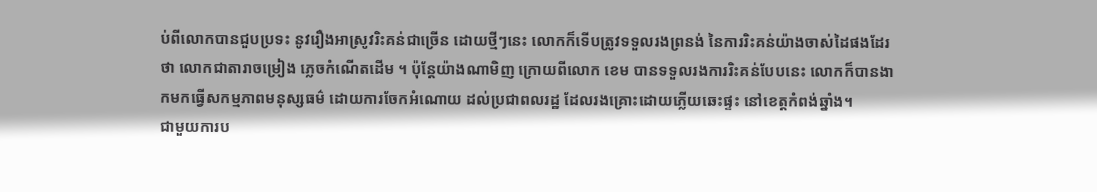ប់ពីលោកបានជួបប្រទះ នូវរឿងអាស្រូវរិះគន់ជាច្រើន ដោយថ្មីៗនេះ លោកក៏ទើបត្រូវទទួលរងព្រនង់ នៃការរិះគន់យ៉ាងចាស់ដៃផងដែរ ថា លោកជាតារាចម្រៀង ភ្លេចកំណើតដើម ។ ប៉ុន្តែយ៉ាងណាមិញ ក្រោយពីលោក ខេម បានទទួលរងការរិះគន់បែបនេះ លោកក៏បានងាកមកធ្វើសកម្មភាពមនុស្សធម៌ ដោយការចែកអំណោយ ដល់ប្រជាពលរដ្ឋ ដែលរងគ្រោះដោយភ្លើយឆេះផ្ទះ នៅខេត្តកំពង់ឆ្នាំង។
ជាមួយការប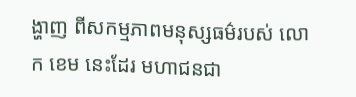ង្ហាញ ពីសកម្មភាពមនុស្សធម៌របស់ លោក ខេម នេះដែរ មហាជនជា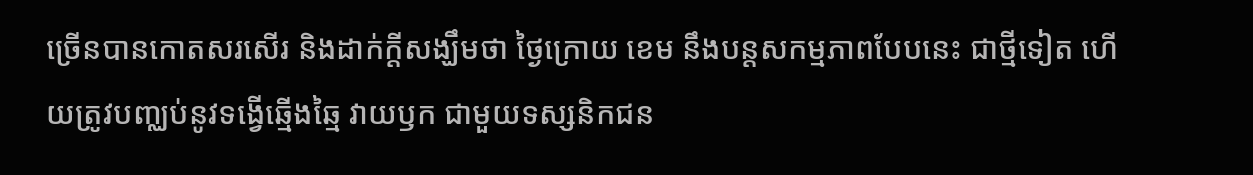ច្រើនបានកោតសរសើរ និងដាក់ក្តីសង្ឃឹមថា ថ្ងៃក្រោយ ខេម នឹងបន្តសកម្មភាពបែបនេះ ជាថ្មីទៀត ហើយត្រូវបញ្ឈប់នូវទង្វើឆ្មើងឆ្មៃ វាយឫក ជាមួយទស្សនិកជន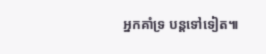អ្នកគាំទ្រ បន្តទៅទៀត៕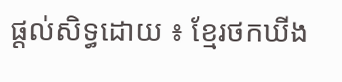ផ្តល់សិទ្ធដោយ ៖ ខ្មែរថកឃីង